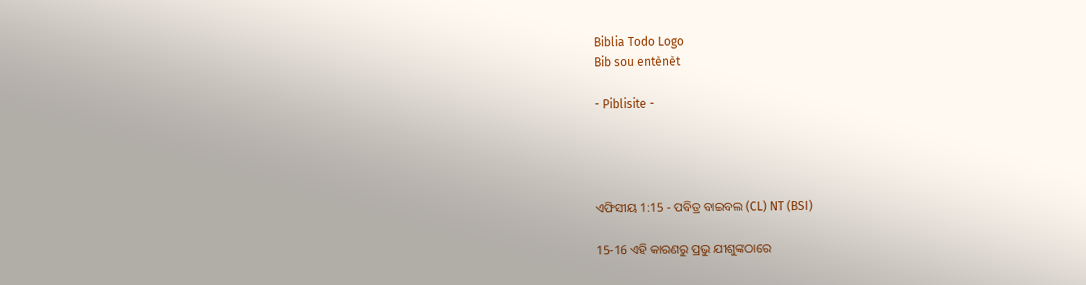Biblia Todo Logo
Bib sou entènèt

- Piblisite -




ଏଫିସୀୟ 1:15 - ପବିତ୍ର ବାଇବଲ (CL) NT (BSI)

15-16 ଏହି କାରଣରୁ ପ୍ରଭୁ ଯୀଶୁଙ୍କଠାରେ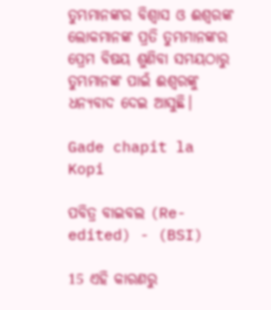ତୁମ୍ଭମାନଙ୍କର ବିଶ୍ୱାସ ଓ ଈଶ୍ୱରଙ୍କ ଲୋକମାନଙ୍କ ପ୍ରତି ତୁମ୍ଭମାନଙ୍କର ପ୍ରେମ ବିଷୟ ଶୁଣିବା ସମୟଠାରୁ ତୁମ୍ଭମାନଙ୍କ ପାଇଁ ଈଶ୍ୱରଙ୍କୁ ଧନ୍ୟବାଦ ଦେଇ ଆସୁଛି।

Gade chapit la Kopi

ପବିତ୍ର ବାଇବଲ (Re-edited) - (BSI)

15 ଏହି କାରଣରୁ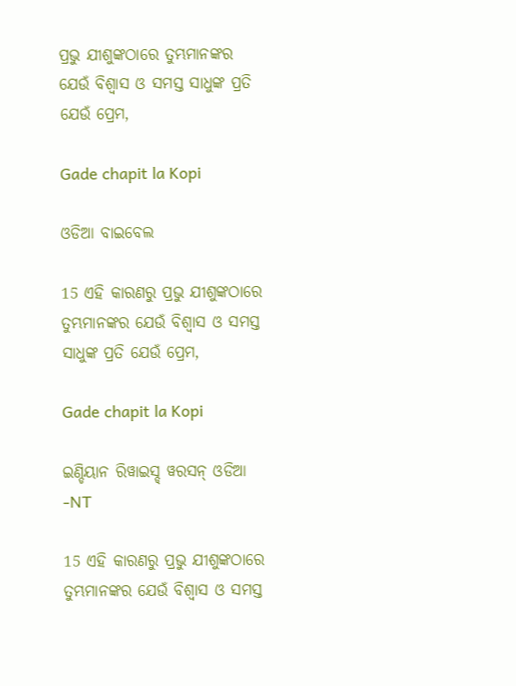ପ୍ରଭୁ ଯୀଶୁଙ୍କଠାରେ ତୁମ୍ଭମାନଙ୍କର ଯେଉଁ ବିଶ୍ଵାସ ଓ ସମସ୍ତ ସାଧୁଙ୍କ ପ୍ରତି ଯେଉଁ ପ୍ରେମ,

Gade chapit la Kopi

ଓଡିଆ ବାଇବେଲ

15 ଏହି କାରଣରୁ ପ୍ରଭୁ ଯୀଶୁଙ୍କଠାରେ ତୁମ୍ଭମାନଙ୍କର ଯେଉଁ ବିଶ୍ୱାସ ଓ ସମସ୍ତ ସାଧୁଙ୍କ ପ୍ରତି ଯେଉଁ ପ୍ରେମ,

Gade chapit la Kopi

ଇଣ୍ଡିୟାନ ରିୱାଇସ୍ଡ୍ ୱରସନ୍ ଓଡିଆ -NT

15 ଏହି କାରଣରୁ ପ୍ରଭୁ ଯୀଶୁଙ୍କଠାରେ ତୁମ୍ଭମାନଙ୍କର ଯେଉଁ ବିଶ୍ୱାସ ଓ ସମସ୍ତ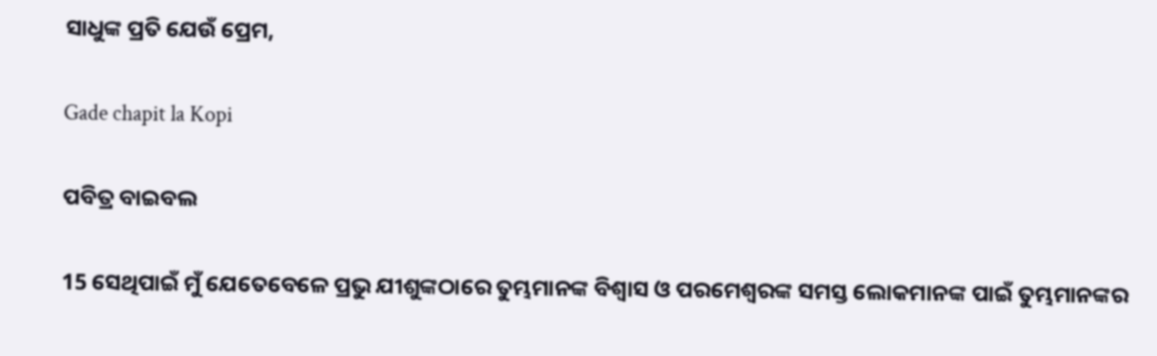ସାଧୁଙ୍କ ପ୍ରତି ଯେଉଁ ପ୍ରେମ,

Gade chapit la Kopi

ପବିତ୍ର ବାଇବଲ

15 ସେଥିପାଇଁ ମୁଁ ଯେତେବେଳେ ପ୍ରଭୁ ଯୀଶୁଙ୍କଠାରେ ତୁମ୍ଭମାନଙ୍କ ବିଶ୍ୱାସ ଓ ପରମେଶ୍ୱରଙ୍କ ସମସ୍ତ ଲୋକମାନଙ୍କ ପାଇଁ ତୁମ୍ଭମାନଙ୍କର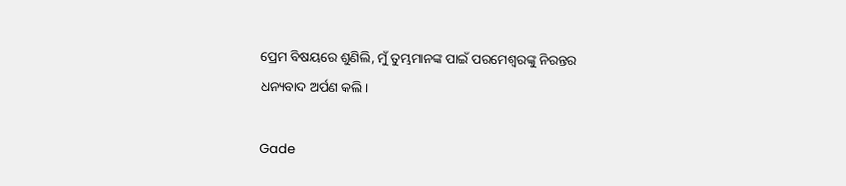ପ୍ରେମ ବିଷୟରେ ଶୁଣିଲି, ମୁଁ ତୁମ୍ଭମାନଙ୍କ ପାଇଁ ପରମେଶ୍ୱରଙ୍କୁ ନିରନ୍ତର ଧନ୍ୟବାଦ ଅର୍ପଣ କଲି।

Gade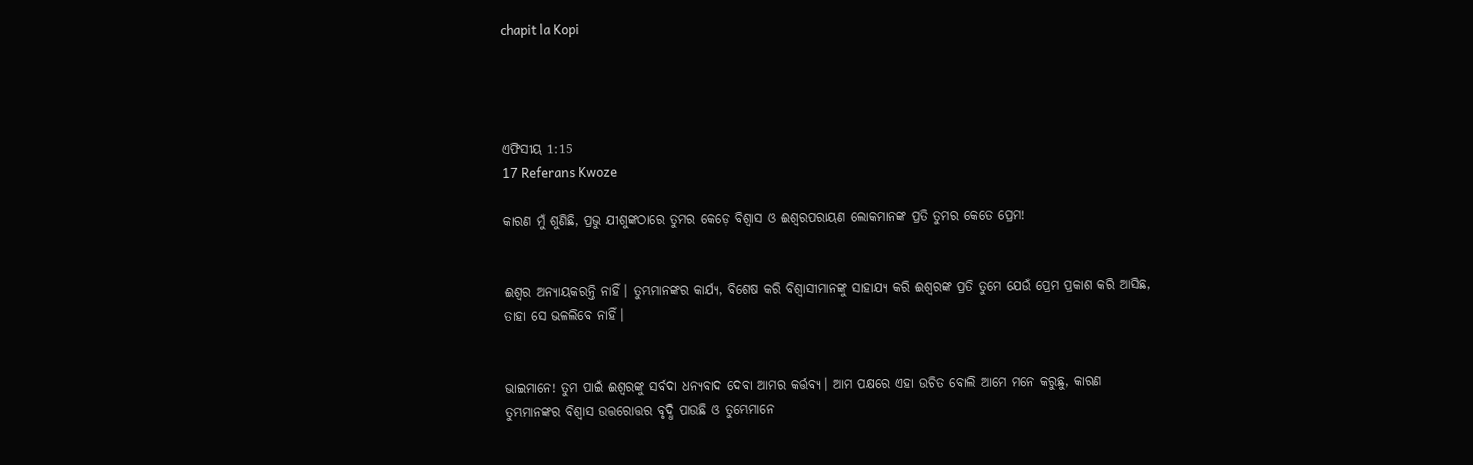chapit la Kopi




ଏଫିସୀୟ 1:15
17 Referans Kwoze

କାରଣ ମୁଁ ଶୁଣିଛି, ପ୍ରଭୁ ଯୀଶୁଙ୍କଠାରେ ତୁମର କେଡ଼େ ବିଶ୍ୱାସ ଓ ଈଶ୍ୱରପରାୟଣ ଲୋକମାନଙ୍କ ପ୍ରତି ତୁମର କେତେ ପ୍ରେମ!


ଈଶ୍ୱର ଅନ୍ୟାୟକରନ୍ତି ନାହିଁ। ତୁମ୍ଭମାନଙ୍କର କାର୍ଯ୍ୟ, ବିଶେଷ କରି ବିଶ୍ୱାସୀମାନଙ୍କୁ ସାହାଯ୍ୟ କରି ଈଶ୍ୱରଙ୍କ ପ୍ରତି ତୁମେ ଯେଉଁ ପ୍ରେମ ପ୍ରକାଶ କରି ଆସିଛ, ତାହା ସେ ଭଳଲିବେ ନାହିଁ।


ଭାଇମାନେ! ତୁମ ପାଇଁ ଈଶ୍ୱରଙ୍କୁ ସର୍ବଦା ଧନ୍ୟବାଦ ଦେବା ଆମର କର୍ତ୍ତବ୍ୟ। ଆମ ପକ୍ଷରେ ଏହା ଉଚିତ ବୋଲି ଆମେ ମନେ କରୁଛୁ, କାରଣ ତୁମ୍ଭମାନଙ୍କର ବିଶ୍ୱାସ ଉତ୍ତରୋତ୍ତର ବୃଦ୍ଧି ପାଉଛି ଓ ତୁମ୍ଭେମାନେ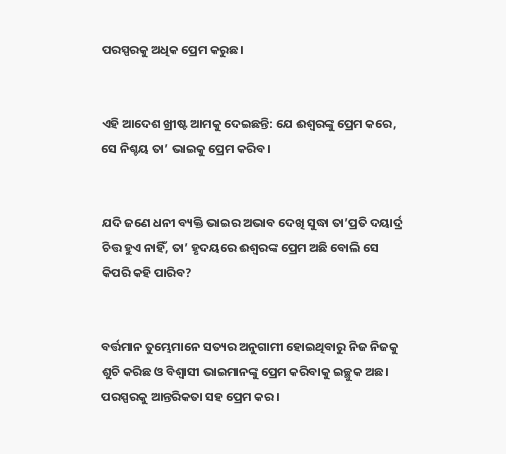ପରସ୍ପରକୁ ଅଧିକ ପ୍ରେମ କରୁଛ।


ଏହି ଆଦେଶ ଖ୍ରୀଷ୍ଟ ଆମକୁ ଦେଇଛନ୍ତି: ଯେ ଈଶ୍ୱରଙ୍କୁ ପ୍ରେମ କରେ, ସେ ନିଶ୍ଚୟ ତା’ ଭାଇକୁ ପ୍ରେମ କରିବ।


ଯଦି ଜଣେ ଧନୀ ବ୍ୟକ୍ତି ଭାଇର ଅଭାବ ଦେଖି ସୁଦ୍ଧା ତା’ପ୍ରତି ଦୟାର୍ଦ୍ର ଚିତ୍ତ ହୁଏ ନାହିଁ, ତା’ ହୃଦୟରେ ଈଶ୍ୱରଙ୍କ ପ୍ରେମ ଅଛି ବୋଲି ସେ କିପରି କହି ପାରିବ?


ବର୍ତ୍ତମାନ ତୁମ୍ଭେମାନେ ସତ୍ୟର ଅନୁଗାମୀ ହୋଇଥିବାରୁ ନିଜ ନିଜକୁ ଶୁଚି କରିଛ ଓ ବିଶ୍ୱାସୀ ଭାଇମାନଙ୍କୁ ପ୍ରେମ କରିବାକୁ ଇଚ୍ଛୁକ ଅଛ। ପରସ୍ପରକୁ ଆନ୍ତରିକତା ସହ ପ୍ରେମ କର।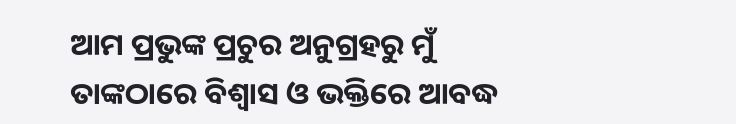ଆମ ପ୍ରଭୁଙ୍କ ପ୍ରଚୁର ଅନୁଗ୍ରହରୁ ମୁଁ ତାଙ୍କଠାରେ ବିଶ୍ୱାସ ଓ ଭକ୍ତିରେ ଆବଦ୍ଧ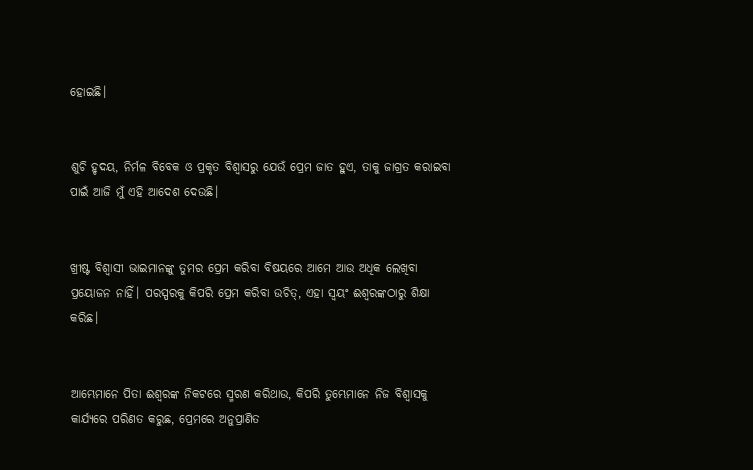ହୋଇଛି।


ଶୁଚି ହୃଦୟ, ନିର୍ମଳ ବିବେକ ଓ ପ୍ରକୃତ ବିଶ୍ୱାସରୁ ଯେଉଁ ପ୍ରେମ ଜାତ ହୁଏ, ତାକୁ ଜାଗ୍ରତ କରାଇବା ପାଇଁ ଆଜି ମୁଁ ଏହି ଆଦେଶ ଦେଉଛି।


ଖ୍ରୀଷ୍ଟ ବିଶ୍ୱାସୀ ଭାଇମାନଙ୍କୁ ତୁମର ପ୍ରେମ କରିବା ବିଷୟରେ ଆମେ ଆଉ ଅଧିକ ଲେଖିବା ପ୍ରୟୋଜନ ନାହିଁ। ପରସ୍ପରକୁ କିପରି ପ୍ରେମ କରିବା ଉଚିତ୍, ଏହା ସ୍ୱୟଂ ଈଶ୍ୱରଙ୍କଠାରୁ ଶିକ୍ଷା କରିଛ।


ଆମ୍ଭେମାନେ ପିତା ଈଶ୍ୱରଙ୍କ ନିକଟରେ ସ୍ମରଣ କରିଥାଉ, କିପରି ତୁମ୍ଭେମାନେ ନିଜ ବିଶ୍ୱାସକୁ କାର୍ଯ୍ୟରେ ପରିଣତ କରୁଛ, ପ୍ରେମରେ ଅନୁପ୍ରାଣିତ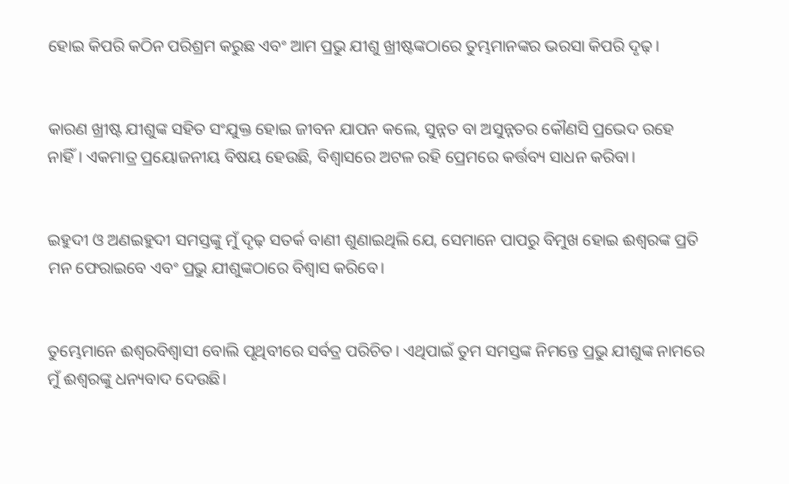ହୋଇ କିପରି କଠିନ ପରିଶ୍ରମ କରୁଛ ଏବଂ ଆମ ପ୍ରଭୁ ଯୀଶୁ ଖ୍ରୀଷ୍ଟଙ୍କଠାରେ ତୁମ୍ଭମାନଙ୍କର ଭରସା କିପରି ଦୃଢ଼।


କାରଣ ଖ୍ରୀଷ୍ଟ ଯୀଶୁଙ୍କ ସହିତ ସଂଯୁକ୍ତ ହୋଇ ଜୀବନ ଯାପନ କଲେ, ସୁନ୍ନତ ବା ଅସୁନ୍ନତର କୌଣସି ପ୍ରଭେଦ ରହେ ନାହିଁ। ଏକମାତ୍ର ପ୍ରୟୋଜନୀୟ ବିଷୟ ହେଉଛି, ବିଶ୍ୱାସରେ ଅଟଳ ରହି ପ୍ରେମରେ କର୍ତ୍ତବ୍ୟ ସାଧନ କରିବା।


ଇହୁଦୀ ଓ ଅଣଇହୁଦୀ ସମସ୍ତଙ୍କୁ ମୁଁ ଦୃଢ଼ ସତର୍କ ବାଣୀ ଶୁଣାଇଥିଲି ଯେ, ସେମାନେ ପାପରୁ ବିମୁଖ ହୋଇ ଈଶ୍ୱରଙ୍କ ପ୍ରତି ମନ ଫେରାଇବେ ଏବଂ ପ୍ରଭୁ ଯୀଶୁଙ୍କଠାରେ ବିଶ୍ୱାସ କରିବେ।


ତୁମ୍ଭେମାନେ ଈଶ୍ୱରବିଶ୍ୱାସୀ ବୋଲି ପୃଥିବୀରେ ସର୍ବତ୍ର ପରିଚିତ। ଏଥିପାଇଁ ତୁମ ସମସ୍ତଙ୍କ ନିମନ୍ତେ ପ୍ରଭୁ ଯୀଶୁଙ୍କ ନାମରେ ମୁଁ ଈଶ୍ୱରଙ୍କୁ ଧନ୍ୟବାଦ ଦେଉଛି।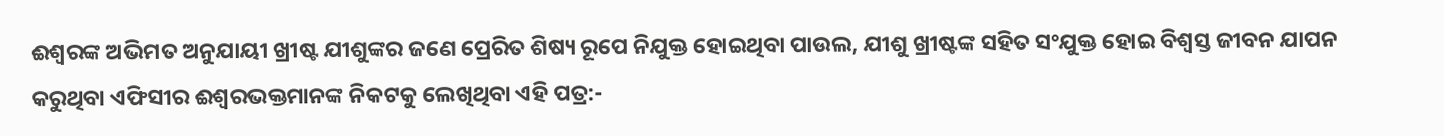ଈଶ୍ୱରଙ୍କ ଅଭିମତ ଅନୁଯାୟୀ ଖ୍ରୀଷ୍ଟ ଯୀଶୁଙ୍କର ଜଣେ ପ୍ରେରିତ ଶିଷ୍ୟ ରୂପେ ନିଯୁକ୍ତ ହୋଇଥିବା ପାଉଲ, ଯୀଶୁ ଖ୍ରୀଷ୍ଟଙ୍କ ସହିତ ସଂଯୁକ୍ତ ହୋଇ ବିଶ୍ୱସ୍ତ ଜୀବନ ଯାପନ କରୁଥିବା ଏଫିସୀର ଈଶ୍ୱରଭକ୍ତମାନଙ୍କ ନିକଟକୁ ଲେଖିଥିବା ଏହି ପତ୍ର:-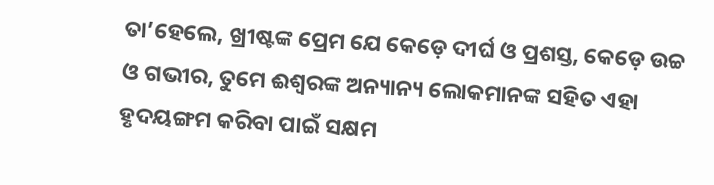ତା’ହେଲେ, ଖ୍ରୀଷ୍ଟଙ୍କ ପ୍ରେମ ଯେ କେଡ଼େ ଦୀର୍ଘ ଓ ପ୍ରଶସ୍ତ, କେଡ଼େ ଉଚ୍ଚ ଓ ଗଭୀର, ତୁମେ ଈଶ୍ୱରଙ୍କ ଅନ୍ୟାନ୍ୟ ଲୋକମାନଙ୍କ ସହିତ ଏହା ହୃଦୟଙ୍ଗମ କରିବା ପାଇଁ ସକ୍ଷମ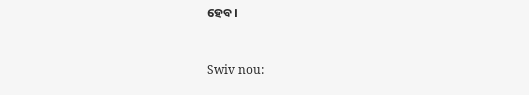ହେବ।


Swiv nou: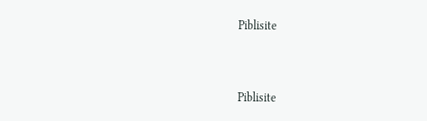Piblisite


Piblisite